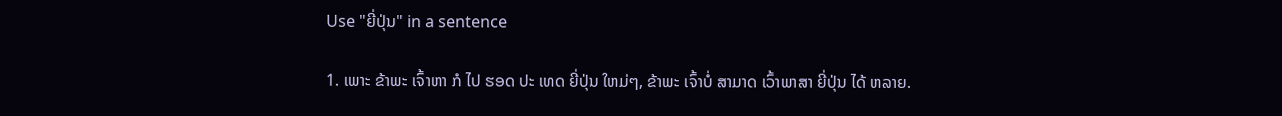Use "ຍີ່ປຸ່ນ" in a sentence

1. ເພາະ ຂ້າພະ ເຈົ້າຫາ ກໍ ໄປ ຮອດ ປະ ເທດ ຍີ່ປຸ່ນ ໃຫມ່ໆ, ຂ້າພະ ເຈົ້າບໍ່ ສາມາດ ເວົ້າພາສາ ຍີ່ປຸ່ນ ໄດ້ ຫລາຍ.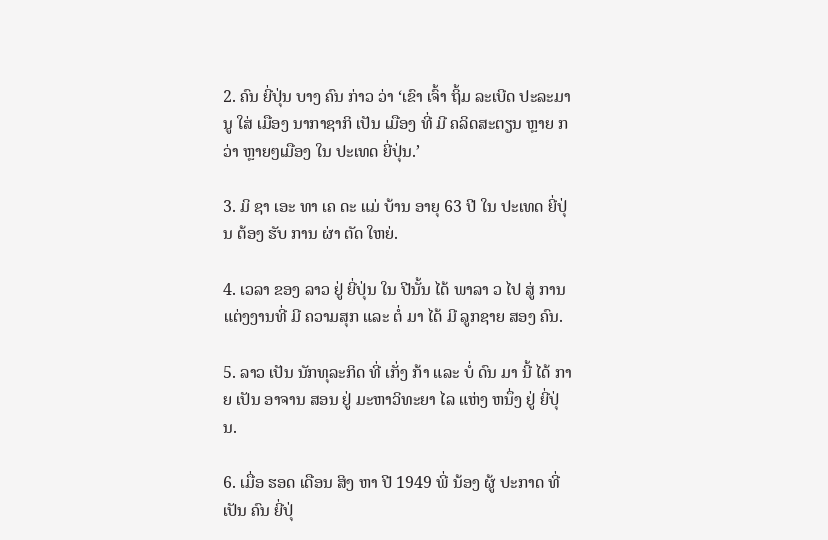2. ຄົນ ຍີ່ປຸ່ນ ບາງ ຄົນ ກ່າວ ວ່າ ‘ເຂົາ ເຈົ້າ ຖິ້ມ ລະເບີດ ປະລະມານູ ໃສ່ ເມືອງ ນາກາຊາກິ ເປັນ ເມືອງ ທີ່ ມີ ຄລິດສະຕຽນ ຫຼາຍ ກວ່າ ຫຼາຍໆເມືອງ ໃນ ປະເທດ ຍີ່ປຸ່ນ.’

3. ມິ ຊາ ເອະ ທາ ເຄ ດະ ແມ່ ບ້ານ ອາຍຸ 63 ປີ ໃນ ປະເທດ ຍີ່ປຸ່ນ ຕ້ອງ ຮັບ ການ ຜ່າ ຕັດ ໃຫຍ່.

4. ເວລາ ຂອງ ລາວ ຢູ່ ຍີ່ປຸ່ນ ໃນ ປີນັ້ນ ໄດ້ ພາລາ ວ ໄປ ສູ່ ການ ແຕ່ງງານທີ່ ມີ ຄວາມສຸກ ແລະ ຕໍ່ ມາ ໄດ້ ມີ ລູກຊາຍ ສອງ ຄົນ.

5. ລາວ ເປັນ ນັກທຸລະກິດ ທີ່ ເກັ່ງ ກ້າ ແລະ ບໍ່ ດົນ ມາ ນີ້ ໄດ້ ກາຍ ເປັນ ອາຈານ ສອນ ຢູ່ ມະຫາວິທະຍາ ໄລ ແຫ່ງ ຫນຶ່ງ ຢູ່ ຍີ່ປຸ່ນ.

6. ເມື່ອ ຮອດ ເດືອນ ສິງ ຫາ ປີ 1949 ພີ່ ນ້ອງ ຜູ້ ປະກາດ ທີ່ ເປັນ ຄົນ ຍີ່ປຸ່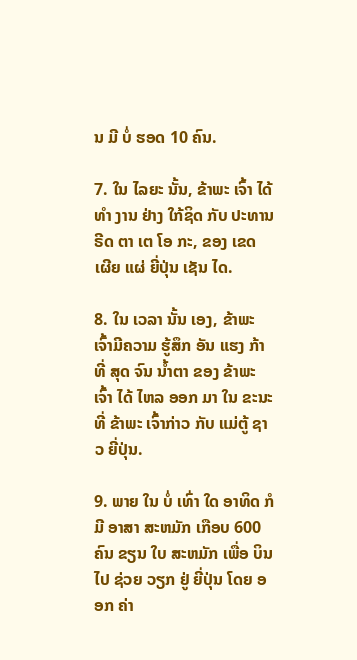ນ ມີ ບໍ່ ຮອດ 10 ຄົນ.

7. ໃນ ໄລຍະ ນັ້ນ, ຂ້າພະ ເຈົ້າ ໄດ້ ທໍາ ງານ ຢ່າງ ໃກ້ຊິດ ກັບ ປະທານ ຣີດ ຕາ ເຕ ໂອ ກະ, ຂອງ ເຂດ ເຜີຍ ແຜ່ ຍີ່ປຸ່ນ ເຊັນ ໄດ.

8. ໃນ ເວລາ ນັ້ນ ເອງ, ຂ້າພະ ເຈົ້າມີຄວາມ ຮູ້ສຶກ ອັນ ແຮງ ກ້າ ທີ່ ສຸດ ຈົນ ນ້ຳຕາ ຂອງ ຂ້າພະ ເຈົ້າ ໄດ້ ໄຫລ ອອກ ມາ ໃນ ຂະນະ ທີ່ ຂ້າພະ ເຈົ້າກ່າວ ກັບ ແມ່ຕູ້ ຊາວ ຍີ່ປຸ່ນ.

9. ພາຍ ໃນ ບໍ່ ເທົ່າ ໃດ ອາທິດ ກໍ ມີ ອາສາ ສະຫມັກ ເກືອບ 600 ຄົນ ຂຽນ ໃບ ສະຫມັກ ເພື່ອ ບິນ ໄປ ຊ່ວຍ ວຽກ ຢູ່ ຍີ່ປຸ່ນ ໂດຍ ອອກ ຄ່າ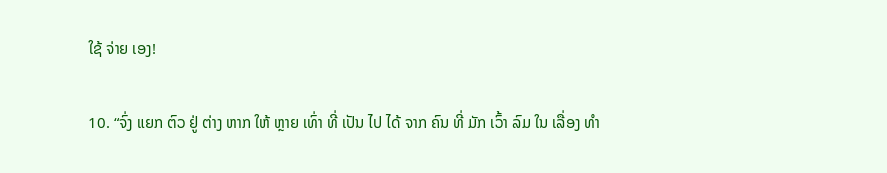ໃຊ້ ຈ່າຍ ເອງ!

10. “ຈົ່ງ ແຍກ ຕົວ ຢູ່ ຕ່າງ ຫາກ ໃຫ້ ຫຼາຍ ເທົ່າ ທີ່ ເປັນ ໄປ ໄດ້ ຈາກ ຄົນ ທີ່ ມັກ ເວົ້າ ລົມ ໃນ ເລື່ອງ ທໍາ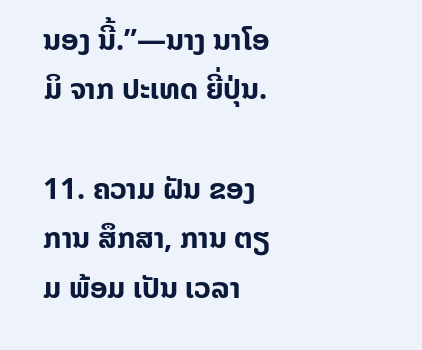ນອງ ນີ້.”—ນາງ ນາໂອມິ ຈາກ ປະເທດ ຍີ່ປຸ່ນ.

11. ຄວາມ ຝັນ ຂອງ ການ ສຶກສາ, ການ ຕຽມ ພ້ອມ ເປັນ ເວລາ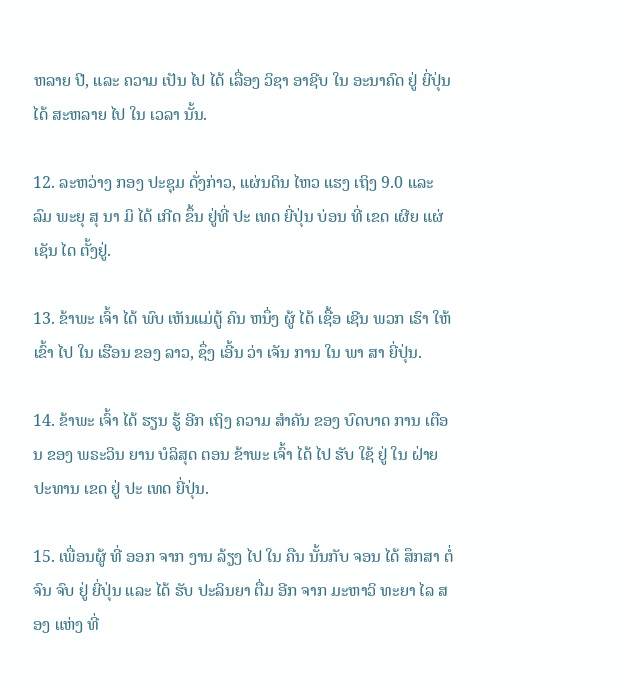ຫລາຍ ປີ, ແລະ ຄວາມ ເປັນ ໄປ ໄດ້ ເລື່ອງ ວິຊາ ອາຊີບ ໃນ ອະນາຄົດ ຢູ່ ຍີ່ປຸ່ນ ໄດ້ ສະຫລາຍ ໄປ ໃນ ເວລາ ນັ້ນ.

12. ລະຫວ່າງ ກອງ ປະຊຸມ ດັ່ງກ່າວ, ແຜ່ນດິນ ໄຫວ ແຮງ ເຖິງ 9.0 ແລະ ລົມ ພະຍຸ ສຸ ນາ ມິ ໄດ້ ເກີດ ຂຶ້ນ ຢູ່ທີ່ ປະ ເທດ ຍີ່ປຸ່ນ ບ່ອນ ທີ່ ເຂດ ເຜີຍ ແຜ່ ເຊັນ ໄດ ຕັ້ງຢູ່.

13. ຂ້າພະ ເຈົ້າ ໄດ້ ພົບ ເຫັນແມ່ຕູ້ ຄົນ ຫນຶ່ງ ຜູ້ ໄດ້ ເຊື້ອ ເຊີນ ພວກ ເຮົາ ໃຫ້ ເຂົ້າ ໄປ ໃນ ເຮືອນ ຂອງ ລາວ, ຊຶ່ງ ເອີ້ນ ວ່າ ເຈັນ ການ ໃນ ພາ ສາ ຍີ່ປຸ່ນ.

14. ຂ້າພະ ເຈົ້າ ໄດ້ ຮຽນ ຮູ້ ອີກ ເຖິງ ຄວາມ ສໍາຄັນ ຂອງ ບົດບາດ ການ ເຕືອນ ຂອງ ພຣະວິນ ຍານ ບໍລິສຸດ ຕອນ ຂ້າພະ ເຈົ້າ ໄດ້ ໄປ ຮັບ ໃຊ້ ຢູ່ ໃນ ຝ່າຍ ປະທານ ເຂດ ຢູ່ ປະ ເທດ ຍີ່ປຸ່ນ.

15. ເພື່ອນຜູ້ ທີ່ ອອກ ຈາກ ງານ ລ້ຽງ ໄປ ໃນ ຄືນ ນັ້ນກັບ ຈອນ ໄດ້ ສຶກສາ ຕໍ່ຈົນ ຈົບ ຢູ່ ຍີ່ປຸ່ນ ແລະ ໄດ້ ຮັບ ປະລິນຍາ ຕື່ມ ອີກ ຈາກ ມະຫາວິ ທະຍາ ໄລ ສອງ ແຫ່ງ ທີ່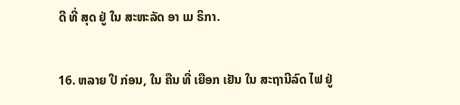ດີ ທີ່ ສຸດ ຢູ່ ໃນ ສະຫະລັດ ອາ ເມ ຣິກາ.

16. ຫລາຍ ປີ ກ່ອນ, ໃນ ຄືນ ທີ່ ເຍືອກ ເຢັນ ໃນ ສະຖານີລົດ ໄຟ ຢູ່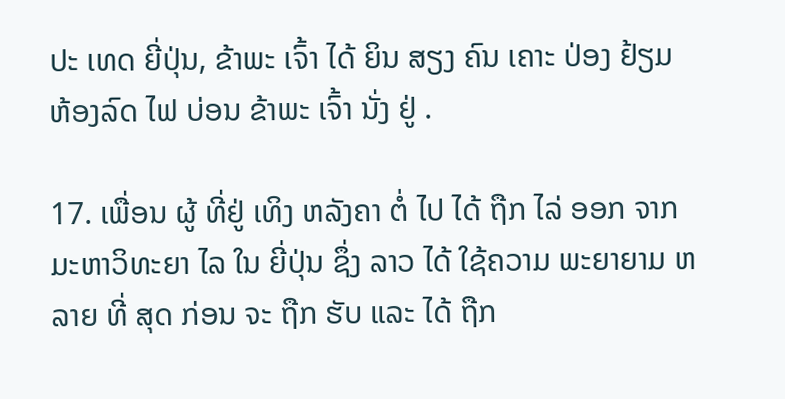ປະ ເທດ ຍີ່ປຸ່ນ, ຂ້າພະ ເຈົ້າ ໄດ້ ຍິນ ສຽງ ຄົນ ເຄາະ ປ່ອງ ຢ້ຽມ ຫ້ອງລົດ ໄຟ ບ່ອນ ຂ້າພະ ເຈົ້າ ນັ່ງ ຢູ່ .

17. ເພື່ອນ ຜູ້ ທີ່ຢູ່ ເທິງ ຫລັງຄາ ຕໍ່ ໄປ ໄດ້ ຖືກ ໄລ່ ອອກ ຈາກ ມະຫາວິທະຍາ ໄລ ໃນ ຍີ່ປຸ່ນ ຊຶ່ງ ລາວ ໄດ້ ໃຊ້ຄວາມ ພະຍາຍາມ ຫລາຍ ທີ່ ສຸດ ກ່ອນ ຈະ ຖືກ ຮັບ ແລະ ໄດ້ ຖືກ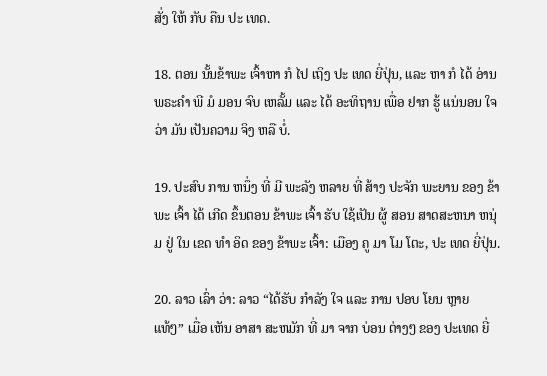ສັ່ງ ໃຫ້ ກັບ ຄືນ ປະ ເທດ.

18. ຕອນ ນັ້ນຂ້າພະ ເຈົ້າຫາ ກໍ ໄປ ເຖິງ ປະ ເທດ ຍີ່ປຸ່ນ, ແລະ ຫາ ກໍ ໄດ້ ອ່ານ ພຣະຄໍາ ພີ ມໍ ມອນ ຈົບ ເຫລັ້ມ ແລະ ໄດ້ ອະທິຖານ ເພື່ອ ຢາກ ຮູ້ ແນ່ນອນ ໃຈ ວ່າ ມັນ ເປັນຄວາມ ຈິງ ຫລື ບໍ່.

19. ປະສົບ ການ ຫນຶ່ງ ທີ່ ມີ ພະລັງ ຫລາຍ ທີ່ ສ້າງ ປະຈັກ ພະຍານ ຂອງ ຂ້າພະ ເຈົ້າ ໄດ້ ເກີດ ຂຶ້ນຕອນ ຂ້າພະ ເຈົ້າ ຮັບ ໃຊ້ເປັນ ຜູ້ ສອນ ສາດສະຫນາ ຫນຸ່ມ ຢູ່ ໃນ ເຂດ ທໍາ ອິດ ຂອງ ຂ້າພະ ເຈົ້າ: ເມືອງ ຄູ ມາ ໂມ ໂຕະ, ປະ ເທດ ຍີ່ປຸ່ນ.

20. ລາວ ເລົ່າ ວ່າ: ລາວ “ໄດ້ຮັບ ກໍາລັງ ໃຈ ແລະ ການ ປອບ ໂຍນ ຫຼາຍ ແທ້ໆ” ເມື່ອ ເຫັນ ອາສາ ສະຫມັກ ທີ່ ມາ ຈາກ ບ່ອນ ຕ່າງໆ ຂອງ ປະເທດ ຍີ່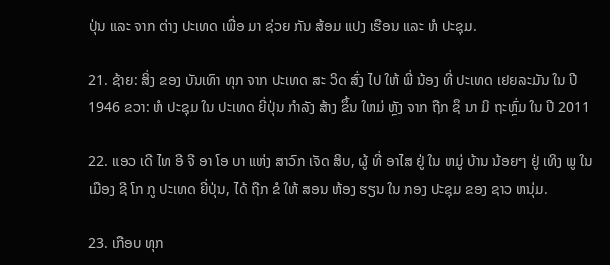ປຸ່ນ ແລະ ຈາກ ຕ່າງ ປະເທດ ເພື່ອ ມາ ຊ່ວຍ ກັນ ສ້ອມ ແປງ ເຮືອນ ແລະ ຫໍ ປະຊຸມ.

21. ຊ້າຍ: ສິ່ງ ຂອງ ບັນເທົາ ທຸກ ຈາກ ປະເທດ ສະ ວິດ ສົ່ງ ໄປ ໃຫ້ ພີ່ ນ້ອງ ທີ່ ປະເທດ ເຢຍລະມັນ ໃນ ປີ 1946 ຂວາ: ຫໍ ປະຊຸມ ໃນ ປະເທດ ຍີ່ປຸ່ນ ກໍາລັງ ສ້າງ ຂຶ້ນ ໃຫມ່ ຫຼັງ ຈາກ ຖືກ ຊຶ ນາ ມິ ຖະຫຼົ່ມ ໃນ ປີ 2011

22. ແອວ ເດີ ໄທ ອີ ຈີ ອາ ໂອ ບາ ແຫ່ງ ສາວົກ ເຈັດ ສິບ, ຜູ້ ທີ່ ອາໄສ ຢູ່ ໃນ ຫມູ່ ບ້ານ ນ້ອຍໆ ຢູ່ ເທິງ ພູ ໃນ ເມືອງ ຊີ ໂກ ກູ ປະເທດ ຍີ່ປຸ່ນ, ໄດ້ ຖືກ ຂໍ ໃຫ້ ສອນ ຫ້ອງ ຮຽນ ໃນ ກອງ ປະຊຸມ ຂອງ ຊາວ ຫນຸ່ມ.

23. ເກືອບ ທຸກ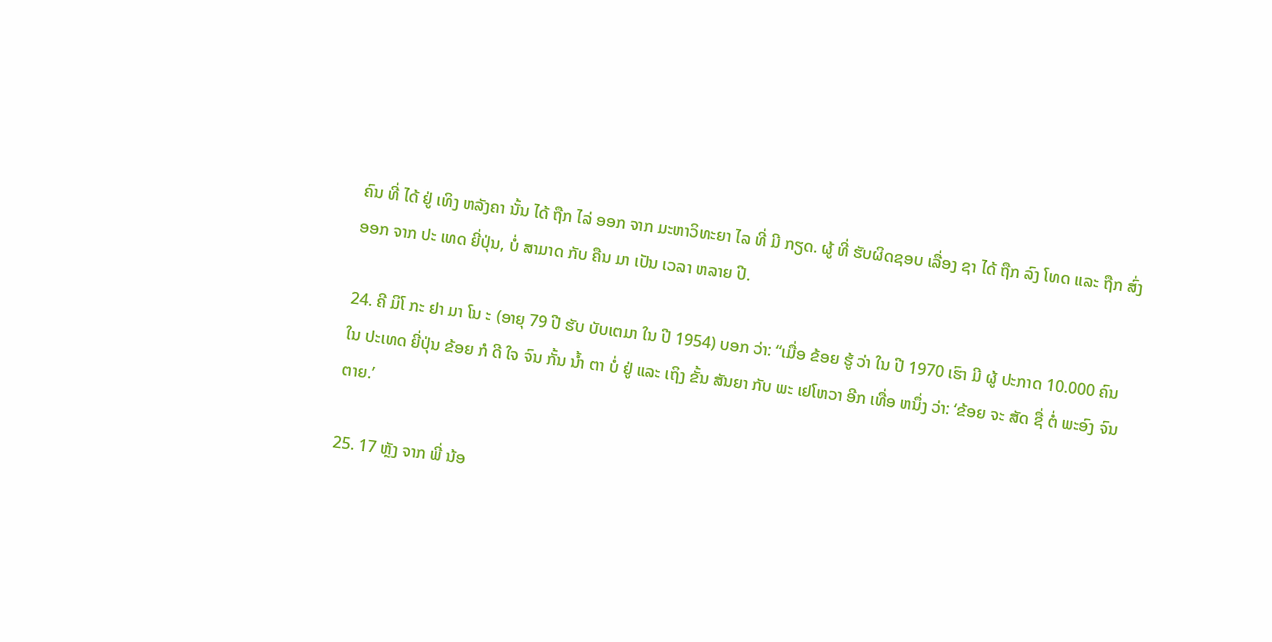ຄົນ ທີ່ ໄດ້ ຢູ່ ເທິງ ຫລັງຄາ ນັ້ນ ໄດ້ ຖືກ ໄລ່ ອອກ ຈາກ ມະຫາວິທະຍາ ໄລ ທີ່ ມີ ກຽດ. ຜູ້ ທີ່ ຮັບຜິດຊອບ ເລື່ອງ ຊາ ໄດ້ ຖືກ ລົງ ໂທດ ແລະ ຖືກ ສົ່ງ ອອກ ຈາກ ປະ ເທດ ຍີ່ປຸ່ນ, ບໍ່ ສາມາດ ກັບ ຄືນ ມາ ເປັນ ເວລາ ຫລາຍ ປີ.

24. ຄີ ມິໂ ກະ ຢາ ມາ ໂນ ະ (ອາຍຸ 79 ປີ ຮັບ ບັບເຕມາ ໃນ ປີ 1954) ບອກ ວ່າ: “ເມື່ອ ຂ້ອຍ ຮູ້ ວ່າ ໃນ ປີ 1970 ເຮົາ ມີ ຜູ້ ປະກາດ 10.000 ຄົນ ໃນ ປະເທດ ຍີ່ປຸ່ນ ຂ້ອຍ ກໍ ດີ ໃຈ ຈົນ ກັ້ນ ນໍ້າ ຕາ ບໍ່ ຢູ່ ແລະ ເຖິງ ຂັ້ນ ສັນຍາ ກັບ ພະ ເຢໂຫວາ ອີກ ເທື່ອ ຫນຶ່ງ ວ່າ: ‘ຂ້ອຍ ຈະ ສັດ ຊື່ ຕໍ່ ພະອົງ ຈົນ ຕາຍ.’

25. 17 ຫຼັງ ຈາກ ພີ່ ນ້ອ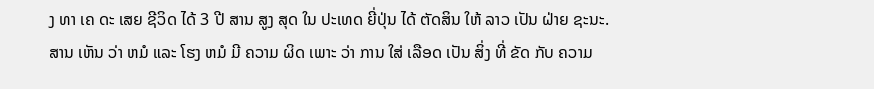ງ ທາ ເຄ ດະ ເສຍ ຊີວິດ ໄດ້ 3 ປີ ສານ ສູງ ສຸດ ໃນ ປະເທດ ຍີ່ປຸ່ນ ໄດ້ ຕັດສິນ ໃຫ້ ລາວ ເປັນ ຝ່າຍ ຊະນະ. ສານ ເຫັນ ວ່າ ຫມໍ ແລະ ໂຮງ ຫມໍ ມີ ຄວາມ ຜິດ ເພາະ ວ່າ ການ ໃສ່ ເລືອດ ເປັນ ສິ່ງ ທີ່ ຂັດ ກັບ ຄວາມ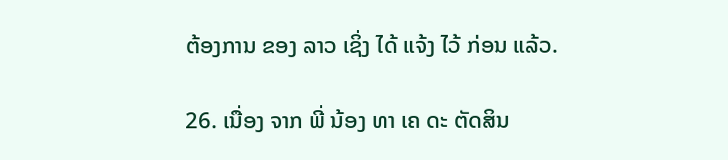ຕ້ອງການ ຂອງ ລາວ ເຊິ່ງ ໄດ້ ແຈ້ງ ໄວ້ ກ່ອນ ແລ້ວ.

26. ເນື່ອງ ຈາກ ພີ່ ນ້ອງ ທາ ເຄ ດະ ຕັດສິນ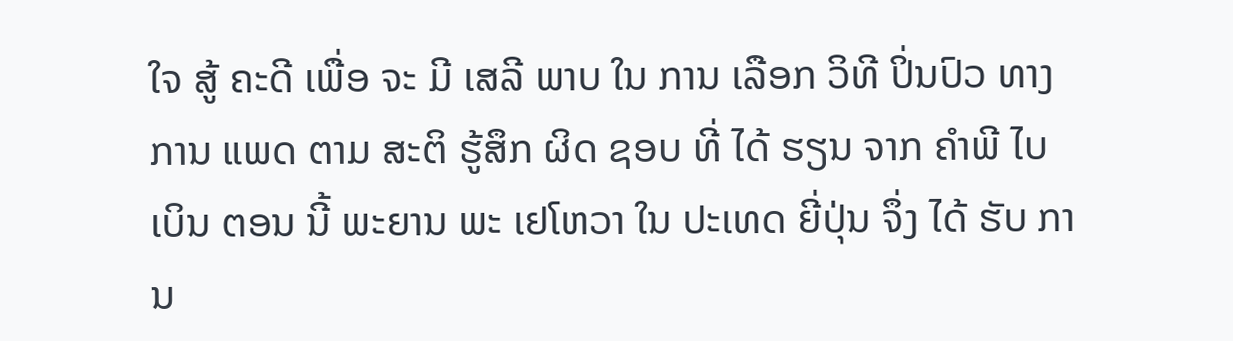ໃຈ ສູ້ ຄະດີ ເພື່ອ ຈະ ມີ ເສລີ ພາບ ໃນ ການ ເລືອກ ວິທີ ປິ່ນປົວ ທາງ ການ ແພດ ຕາມ ສະຕິ ຮູ້ສຶກ ຜິດ ຊອບ ທີ່ ໄດ້ ຮຽນ ຈາກ ຄໍາພີ ໄບເບິນ ຕອນ ນີ້ ພະຍານ ພະ ເຢໂຫວາ ໃນ ປະເທດ ຍີ່ປຸ່ນ ຈຶ່ງ ໄດ້ ຮັບ ການ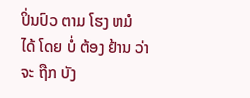ປິ່ນປົວ ຕາມ ໂຮງ ຫມໍ ໄດ້ ໂດຍ ບໍ່ ຕ້ອງ ຢ້ານ ວ່າ ຈະ ຖືກ ບັງ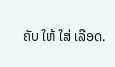ຄັບ ໃຫ້ ໃສ່ ເລືອດ.